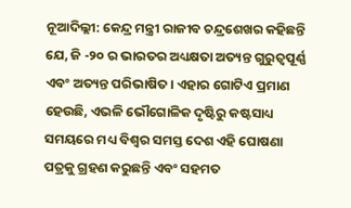ନୂଆଦିଲ୍ଲୀ: କେନ୍ଦ୍ର ମନ୍ତ୍ରୀ ରାଜୀବ ଚନ୍ଦ୍ରଶେଖର କହିଛନ୍ତି ଯେ, ଜି -୨୦ ର ଭାରତର ଅଧ୍ୟକ୍ଷତା ଅତ୍ୟନ୍ତ ଗୁରୁତ୍ୱପୂର୍ଣ୍ଣ ଏବଂ ଅତ୍ୟନ୍ତ ପରିଭାଷିତ। ଏହାର ଗୋଟିଏ ପ୍ରମାଣ ହେଉଛି, ଏଭଳି ଭୌଗୋଳିକ ଦୃଷ୍ଟିରୁ କଷ୍ଟସାଧ୍ୟ ସମୟରେ ମଧ୍ୟ ବିଶ୍ଵର ସମସ୍ତ ଦେଶ ଏହି ଘୋଷଣା ପତ୍ରକୁ ଗ୍ରହଣ କରୁଛନ୍ତି ଏବଂ ସହମତ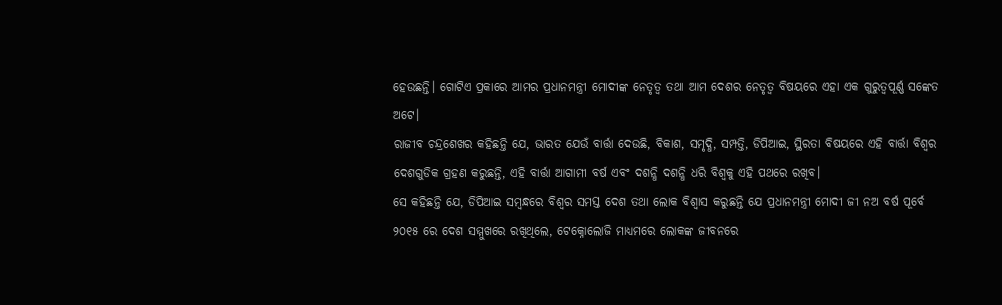ହେଉଛନ୍ତି। ଗୋଟିଏ ପ୍ରକାରେ ଆମର ପ୍ରଧାନମନ୍ତ୍ରୀ ମୋଦୀଙ୍କ ନେତୃତ୍ୱ ତଥା ଆମ ଦେଶର ନେତୃତ୍ୱ ବିଷୟରେ ଏହା ଏକ ଗୁରୁତ୍ୱପୂର୍ଣ୍ଣ ସଙ୍କେତ ଅଟେ।
ରାଜୀବ ଚନ୍ଦ୍ରଶେଖର କହିଛନ୍ତି ଯେ, ଭାରତ ଯେଉଁ ବାର୍ତ୍ତା ଦେଉଛି, ବିକାଶ, ସମୃଦ୍ଧି, ସମ୍ପତ୍ତି, ଡିପିଆଇ, ସ୍ଥିରତା ବିଷୟରେ ଏହି ବାର୍ତ୍ତା ବିଶ୍ଵର ଦେଶଗୁଡିକ ଗ୍ରହଣ କରୁଛନ୍ତି, ଏହି ବାର୍ତ୍ତା ଆଗାମୀ ବର୍ଷ ଏବଂ ଦଶନ୍ଧି ଦଶନ୍ଧି ଧରି ବିଶ୍ୱକୁ ଏହି ପଥରେ ରଖିବ।
ସେ କହିଛନ୍ତି ଯେ, ଡିପିଆଇ ସମ୍ବନ୍ଧରେ ବିଶ୍ଵର ସମସ୍ତ ଦେଶ ତଥା ଲୋକ ବିଶ୍ବାସ କରୁଛନ୍ତି ଯେ ପ୍ରଧାନମନ୍ତ୍ରୀ ମୋଦୀ ଜୀ ନଅ ବର୍ଷ ପୂର୍ବେ ୨୦୧୫ ରେ ଦେଶ ସମ୍ମୁଖରେ ରଖିଥିଲେ, ଟେକ୍ନୋଲୋଜି ମାଧ୍ୟମରେ ଲୋକଙ୍କ ଜୀବନରେ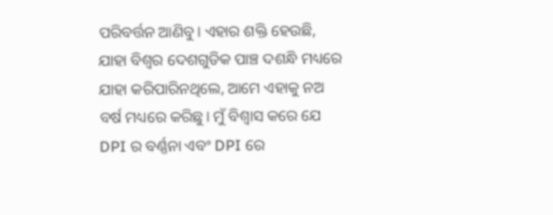ପରିବର୍ତ୍ତନ ଆଣିବୁ। ଏହାର ଶକ୍ତି ହେଉଛି, ଯାହା ବିଶ୍ଵର ଦେଶଗୁଡିକ ପାଞ୍ଚ ଦଶନ୍ଧି ମଧ୍ୟରେ ଯାହା କରିପାରିନଥିଲେ, ଆମେ ଏହାକୁ ନଅ ବର୍ଷ ମଧ୍ୟରେ କରିଛୁ। ମୁଁ ବିଶ୍ଵାସ କରେ ଯେ DPI ର ବର୍ଣ୍ଣନା ଏବଂ DPI ରେ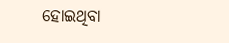ହୋଇଥିବା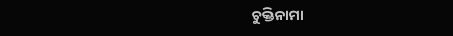ଚୁକ୍ତିନାମା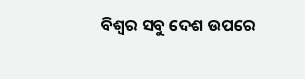ବିଶ୍ଵର ସବୁ ଦେଶ ଉପରେ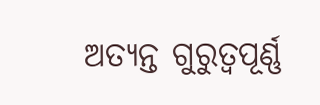ଅତ୍ୟନ୍ତ ଗୁରୁତ୍ୱପୂର୍ଣ୍ଣ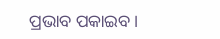ପ୍ରଭାବ ପକାଇବ।